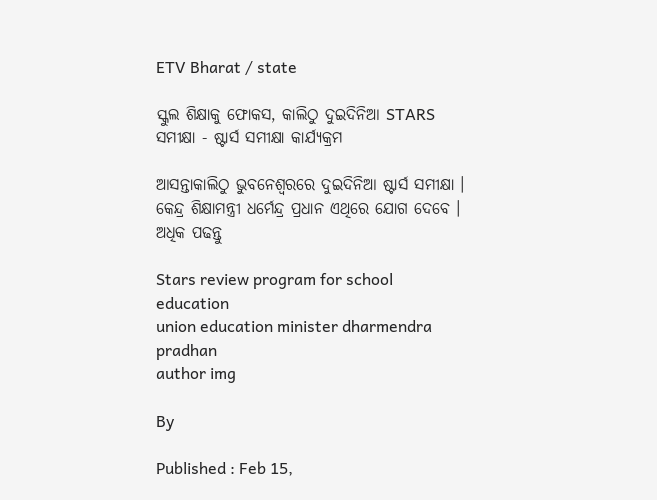ETV Bharat / state

ସ୍କୁଲ ଶିକ୍ଷାକୁ ଫୋକସ, କାଲିଠୁ ଦୁଇଦିନିଆ STARS ସମୀକ୍ଷା - ଷ୍ଟାର୍ସ ସମୀକ୍ଷା କାର୍ଯ୍ୟକ୍ରମ

ଆସନ୍ତାକାଲିଠୁ ଭୁବନେଶ୍ବରରେ ଦୁଇଦିନିଆ ଷ୍ଟାର୍ସ ସମୀକ୍ଷା । କେନ୍ଦ୍ର ଶିକ୍ଷାମନ୍ତ୍ରୀ ଧର୍ମେନ୍ଦ୍ର ପ୍ରଧାନ ଏଥିରେ ଯୋଗ ଦେବେ । ଅଧିକ ପଢନ୍ତୁ

Stars review program for school education
union education minister dharmendra pradhan
author img

By

Published : Feb 15,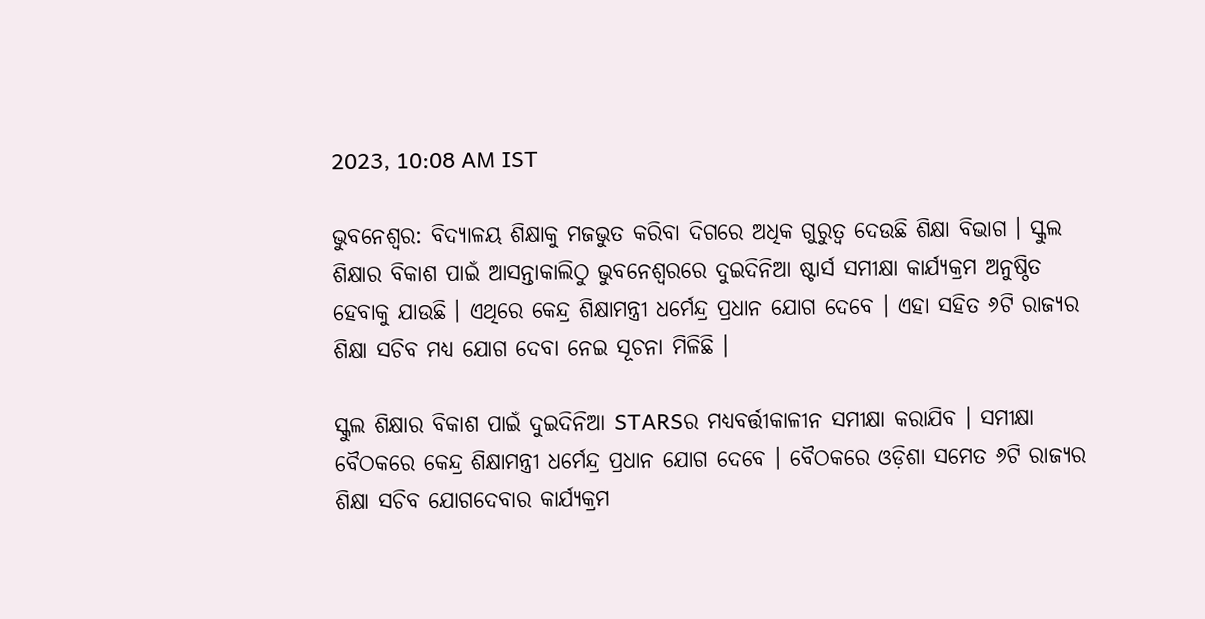2023, 10:08 AM IST

ଭୁବନେଶ୍ବର: ବିଦ୍ୟାଳୟ ଶିକ୍ଷାକୁ ମଜଭୁତ କରିବା ଦିଗରେ ଅଧିକ ଗୁରୁତ୍ବ ଦେଉଛି ଶିକ୍ଷା ବିଭାଗ । ସ୍କୁଲ ଶିକ୍ଷାର ବିକାଶ ପାଇଁ ଆସନ୍ତାକାଲିଠୁ ଭୁବନେଶ୍ବରରେ ଦୁଇଦିନିଆ ଷ୍ଟାର୍ସ ସମୀକ୍ଷା କାର୍ଯ୍ୟକ୍ରମ ଅନୁଷ୍ଠିତ ହେବାକୁ ଯାଉଛି । ଏଥିରେ କେନ୍ଦ୍ର ଶିକ୍ଷାମନ୍ତ୍ରୀ ଧର୍ମେନ୍ଦ୍ର ପ୍ରଧାନ ଯୋଗ ଦେବେ । ଏହା ସହିତ ୬ଟି ରାଜ୍ୟର ଶିକ୍ଷା ସଚିବ ମଧ୍ୟ ଯୋଗ ଦେବା ନେଇ ସୂଚନା ମିଳିଛି ।

ସ୍କୁଲ ଶିକ୍ଷାର ବିକାଶ ପାଇଁ ଦୁଇଦିନିଆ STARSର ମଧ୍ୟବର୍ତ୍ତୀକାଳୀନ ସମୀକ୍ଷା କରାଯିବ । ସମୀକ୍ଷା ବୈଠକରେ କେନ୍ଦ୍ର ଶିକ୍ଷାମନ୍ତ୍ରୀ ଧର୍ମେନ୍ଦ୍ର ପ୍ରଧାନ ଯୋଗ ଦେବେ । ବୈଠକରେ ଓଡ଼ିଶା ସମେତ ୬ଟି ରାଜ୍ୟର ଶିକ୍ଷା ସଚିବ ଯୋଗଦେବାର କାର୍ଯ୍ୟକ୍ରମ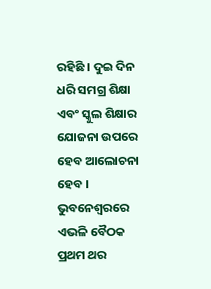ରହିଛି । ଦୁଇ ଦିନ ଧରି ସମଗ୍ର ଶିକ୍ଷା ଏବଂ ସ୍କୁଲ ଶିକ୍ଷାର ଯୋଜନା ଉପରେ ହେବ ଆଲୋଚନା ହେବ । ଭୁବନେଶ୍ବରରେ ଏଭଳି ବୈଠକ ପ୍ରଥମ ଥର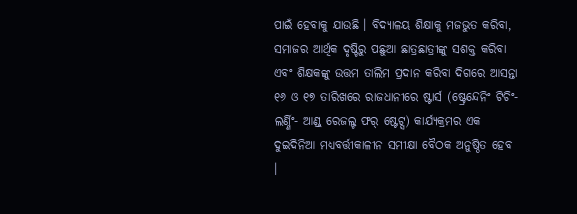ପାଇଁ ହେବାକୁ ଯାଉଛି । ବିଦ୍ୟାଳୟ ଶିକ୍ଷାକୁ ମଜଭୁତ କରିବା, ସମାଜର ଆର୍ଥିକ ଦୃଷ୍ଟିରୁ ପଛୁଆ ଛାତ୍ରଛାତ୍ରୀଙ୍କୁ ସଶକ୍ତ କରିବା ଏବଂ ଶିକ୍ଷକଙ୍କୁ ଉତ୍ତମ ତାଲିମ ପ୍ରଦାନ କରିବା ଦିଗରେ ଆସନ୍ତା ୧୬ ଓ ୧୭ ତାରିଖରେ ରାଜଧାନୀରେ ଷ୍ଟାର୍ସ (ଷ୍ଟ୍ରେନ୍ଦେନିଂ ଟିଚିଂ-ଲର୍ଣ୍ଣିଂ- ଆଣ୍ଡ୍ ରେଜଲ୍ଟ ଫର୍ ଷ୍ଟେଟ୍ସ) କାର୍ଯ୍ୟକ୍ରମର ଏକ ଦୁଇଦିନିଆ ମଧ୍ୟବର୍ତ୍ତୀକାଳୀନ ସମୀକ୍ଷା ବୈଠକ ଅନୁଷ୍ଠିତ ହେବ ।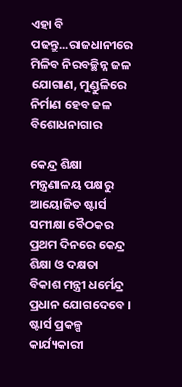ଏହା ବି ପଢନ୍ତୁ...ରାଜଧାନୀରେ ମିଳିବ ନିରବଚ୍ଛିନ୍ନ ଜଳ ଯୋଗାଣ, ମୁଣ୍ଡୁଳିରେ ନିର୍ମାଣ ହେବ ଜଳ ବିଶୋଧନାଗାର

କେନ୍ଦ୍ର ଶିକ୍ଷା ମନ୍ତ୍ରଣାଳୟ ପକ୍ଷରୁ ଆୟୋଜିତ ଷ୍ଟାର୍ସ ସମୀକ୍ଷା ବୈଠକର ପ୍ରଥମ ଦିନରେ କେନ୍ଦ୍ର ଶିକ୍ଷା ଓ ଦକ୍ଷତା ବିକାଶ ମନ୍ତ୍ରୀ ଧର୍ମେନ୍ଦ୍ର ପ୍ରଧାନ ଯୋଗଦେବେ । ଷ୍ଟାର୍ସ ପ୍ରକଳ୍ପ କାର୍ଯ୍ୟକାରୀ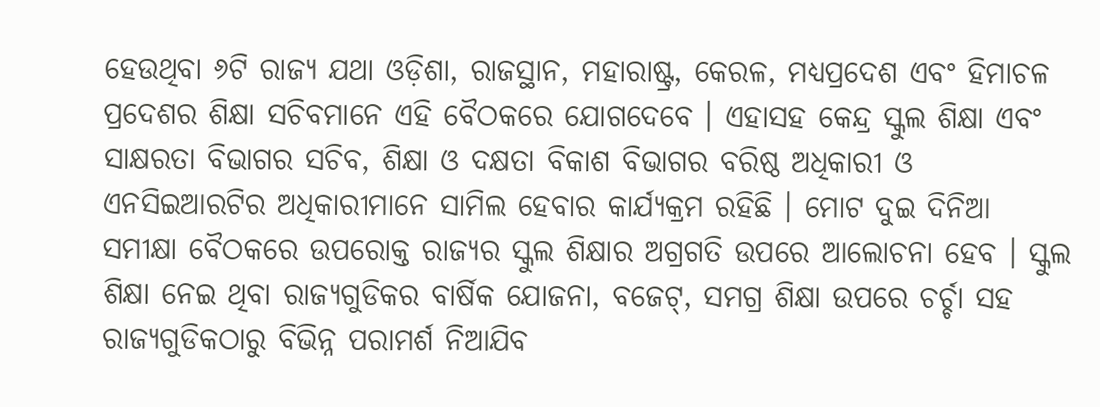ହେଉଥିବା ୬ଟି ରାଜ୍ୟ ଯଥା ଓଡ଼ିଶା, ରାଜସ୍ଥାନ, ମହାରାଷ୍ଟ୍ର, କେରଳ, ମଧ୍ୟପ୍ରଦେଶ ଏବଂ ହିମାଚଳ ପ୍ରଦେଶର ଶିକ୍ଷା ସଚିବମାନେ ଏହି ବୈଠକରେ ଯୋଗଦେବେ । ଏହାସହ କେନ୍ଦ୍ର ସ୍କୁଲ ଶିକ୍ଷା ଏବଂ ସାକ୍ଷରତା ବିଭାଗର ସଚିବ, ଶିକ୍ଷା ଓ ଦକ୍ଷତା ବିକାଶ ବିଭାଗର ବରିଷ୍ଠ ଅଧିକାରୀ ଓ ଏନସିଇଆରଟିର ଅଧିକାରୀମାନେ ସାମିଲ ହେବାର କାର୍ଯ୍ୟକ୍ରମ ରହିଛି । ମୋଟ ଦୁଇ ଦିନିଆ ସମୀକ୍ଷା ବୈଠକରେ ଉପରୋକ୍ତ ରାଜ୍ୟର ସ୍କୁଲ ଶିକ୍ଷାର ଅଗ୍ରଗତି ଉପରେ ଆଲୋଚନା ହେବ । ସ୍କୁଲ ଶିକ୍ଷା ନେଇ ଥିବା ରାଜ୍ୟଗୁଡିକର ବାର୍ଷିକ ଯୋଜନା, ବଜେଟ୍, ସମଗ୍ର ଶିକ୍ଷା ଉପରେ ଚର୍ଚ୍ଚା ସହ ରାଜ୍ୟଗୁଡିକଠାରୁ ବିଭିନ୍ନ ପରାମର୍ଶ ନିଆଯିବ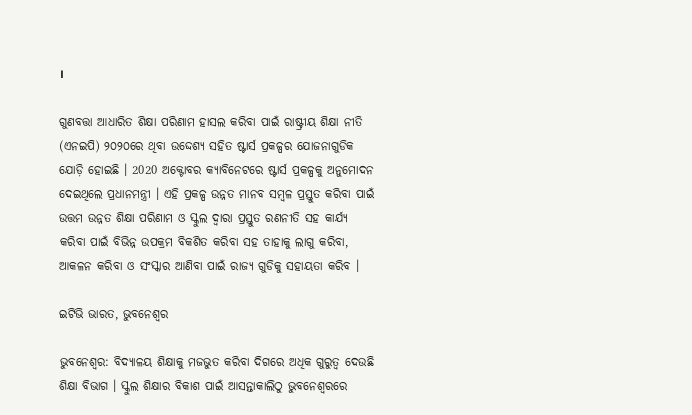।

ଗୁଣବତ୍ତା ଆଧାରିତ ଶିକ୍ଷା ପରିଣାମ ହାସଲ କରିବା ପାଇଁ ରାଷ୍ଟ୍ରୀୟ ଶିକ୍ଷା ନୀତି (ଏନଇପି) ୨୦୨୦ରେ ଥିବା ଉଦ୍ଦେଶ୍ୟ ସହିତ ଷ୍ଟାର୍ସ ପ୍ରକଳ୍ପର ଯୋଜନାଗୁଡିକ ଯୋଡ଼ି ହୋଇଛି । 2020 ଅକ୍ଟୋବର କ୍ୟାବିନେଟରେ ଷ୍ଟାର୍ସ ପ୍ରକଳ୍ପକୁ ଅନୁମୋଦନ ଦେଇଥିଲେ ପ୍ରଧାନମନ୍ତ୍ରୀ । ଏହି ପ୍ରକଳ୍ପ ଉନ୍ନତ ମାନବ ସମ୍ବଳ ପ୍ରସ୍ତୁତ କରିବା ପାଇଁ ଉତ୍ତମ ଉନ୍ନତ ଶିକ୍ଷା ପରିଣାମ ଓ ସ୍କୁଲ ଦ୍ବାରା ପ୍ରସ୍ତୁତ ରଣନୀତି ସହ କାର୍ଯ୍ୟ କରିବା ପାଇଁ ବିଭିନ୍ନ ଉପକ୍ରମ ବିକଶିତ କରିବା ସହ ତାହାକୁ ଲାଗୁ କରିବା, ଆକଳନ କରିବା ଓ ସଂସ୍କାର ଆଣିବା ପାଇଁ ରାଜ୍ୟ ଗୁଡିକୁ ସହାୟତା କରିବ ।

ଇଟିଭି ଭାରତ, ଭୁବନେଶ୍ବର

ଭୁବନେଶ୍ବର: ବିଦ୍ୟାଳୟ ଶିକ୍ଷାକୁ ମଜଭୁତ କରିବା ଦିଗରେ ଅଧିକ ଗୁରୁତ୍ବ ଦେଉଛି ଶିକ୍ଷା ବିଭାଗ । ସ୍କୁଲ ଶିକ୍ଷାର ବିକାଶ ପାଇଁ ଆସନ୍ତାକାଲିଠୁ ଭୁବନେଶ୍ବରରେ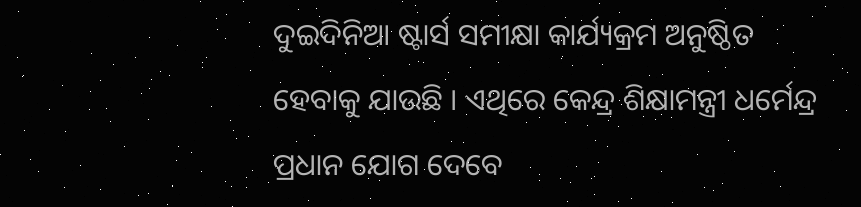ଦୁଇଦିନିଆ ଷ୍ଟାର୍ସ ସମୀକ୍ଷା କାର୍ଯ୍ୟକ୍ରମ ଅନୁଷ୍ଠିତ ହେବାକୁ ଯାଉଛି । ଏଥିରେ କେନ୍ଦ୍ର ଶିକ୍ଷାମନ୍ତ୍ରୀ ଧର୍ମେନ୍ଦ୍ର ପ୍ରଧାନ ଯୋଗ ଦେବେ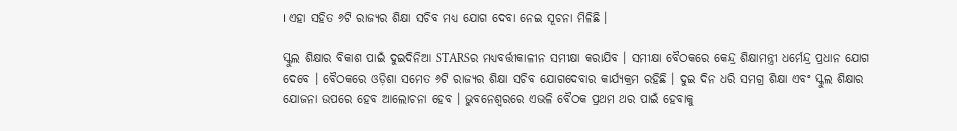। ଏହା ସହିତ ୬ଟି ରାଜ୍ୟର ଶିକ୍ଷା ସଚିବ ମଧ୍ୟ ଯୋଗ ଦେବା ନେଇ ସୂଚନା ମିଳିଛି ।

ସ୍କୁଲ ଶିକ୍ଷାର ବିକାଶ ପାଇଁ ଦୁଇଦିନିଆ STARSର ମଧ୍ୟବର୍ତ୍ତୀକାଳୀନ ସମୀକ୍ଷା କରାଯିବ । ସମୀକ୍ଷା ବୈଠକରେ କେନ୍ଦ୍ର ଶିକ୍ଷାମନ୍ତ୍ରୀ ଧର୍ମେନ୍ଦ୍ର ପ୍ରଧାନ ଯୋଗ ଦେବେ । ବୈଠକରେ ଓଡ଼ିଶା ସମେତ ୬ଟି ରାଜ୍ୟର ଶିକ୍ଷା ସଚିବ ଯୋଗଦେବାର କାର୍ଯ୍ୟକ୍ରମ ରହିଛି । ଦୁଇ ଦିନ ଧରି ସମଗ୍ର ଶିକ୍ଷା ଏବଂ ସ୍କୁଲ ଶିକ୍ଷାର ଯୋଜନା ଉପରେ ହେବ ଆଲୋଚନା ହେବ । ଭୁବନେଶ୍ବରରେ ଏଭଳି ବୈଠକ ପ୍ରଥମ ଥର ପାଇଁ ହେବାକୁ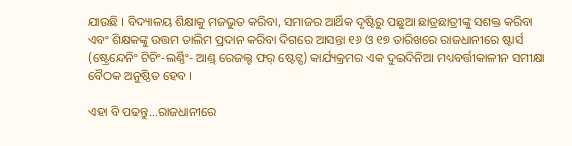ଯାଉଛି । ବିଦ୍ୟାଳୟ ଶିକ୍ଷାକୁ ମଜଭୁତ କରିବା, ସମାଜର ଆର୍ଥିକ ଦୃଷ୍ଟିରୁ ପଛୁଆ ଛାତ୍ରଛାତ୍ରୀଙ୍କୁ ସଶକ୍ତ କରିବା ଏବଂ ଶିକ୍ଷକଙ୍କୁ ଉତ୍ତମ ତାଲିମ ପ୍ରଦାନ କରିବା ଦିଗରେ ଆସନ୍ତା ୧୬ ଓ ୧୭ ତାରିଖରେ ରାଜଧାନୀରେ ଷ୍ଟାର୍ସ (ଷ୍ଟ୍ରେନ୍ଦେନିଂ ଟିଚିଂ-ଲର୍ଣ୍ଣିଂ- ଆଣ୍ଡ୍ ରେଜଲ୍ଟ ଫର୍ ଷ୍ଟେଟ୍ସ) କାର୍ଯ୍ୟକ୍ରମର ଏକ ଦୁଇଦିନିଆ ମଧ୍ୟବର୍ତ୍ତୀକାଳୀନ ସମୀକ୍ଷା ବୈଠକ ଅନୁଷ୍ଠିତ ହେବ ।

ଏହା ବି ପଢନ୍ତୁ...ରାଜଧାନୀରେ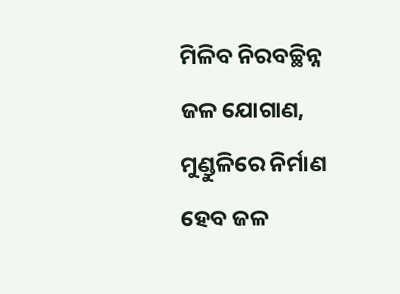ମିଳିବ ନିରବଚ୍ଛିନ୍ନ ଜଳ ଯୋଗାଣ, ମୁଣ୍ଡୁଳିରେ ନିର୍ମାଣ ହେବ ଜଳ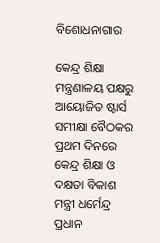ବିଶୋଧନାଗାର

କେନ୍ଦ୍ର ଶିକ୍ଷା ମନ୍ତ୍ରଣାଳୟ ପକ୍ଷରୁ ଆୟୋଜିତ ଷ୍ଟାର୍ସ ସମୀକ୍ଷା ବୈଠକର ପ୍ରଥମ ଦିନରେ କେନ୍ଦ୍ର ଶିକ୍ଷା ଓ ଦକ୍ଷତା ବିକାଶ ମନ୍ତ୍ରୀ ଧର୍ମେନ୍ଦ୍ର ପ୍ରଧାନ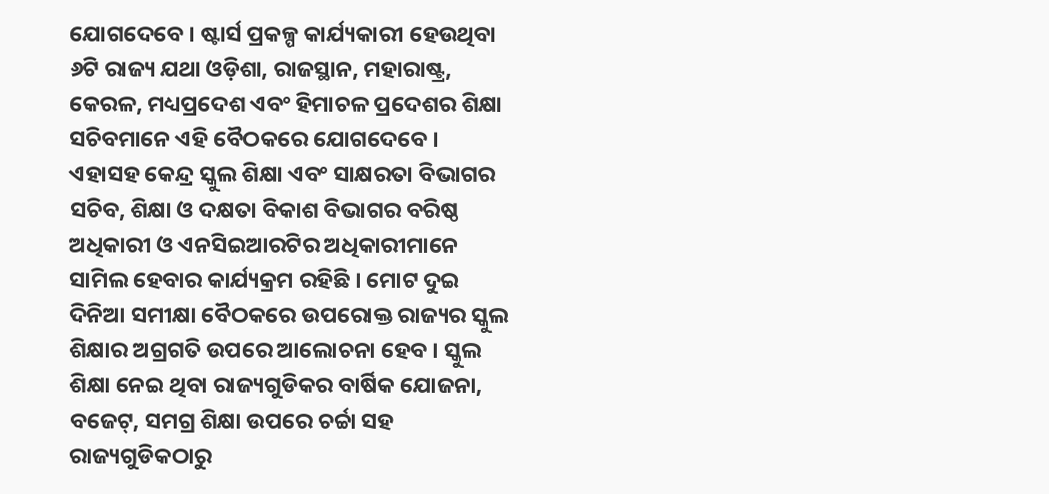ଯୋଗଦେବେ । ଷ୍ଟାର୍ସ ପ୍ରକଳ୍ପ କାର୍ଯ୍ୟକାରୀ ହେଉଥିବା ୬ଟି ରାଜ୍ୟ ଯଥା ଓଡ଼ିଶା, ରାଜସ୍ଥାନ, ମହାରାଷ୍ଟ୍ର, କେରଳ, ମଧ୍ୟପ୍ରଦେଶ ଏବଂ ହିମାଚଳ ପ୍ରଦେଶର ଶିକ୍ଷା ସଚିବମାନେ ଏହି ବୈଠକରେ ଯୋଗଦେବେ । ଏହାସହ କେନ୍ଦ୍ର ସ୍କୁଲ ଶିକ୍ଷା ଏବଂ ସାକ୍ଷରତା ବିଭାଗର ସଚିବ, ଶିକ୍ଷା ଓ ଦକ୍ଷତା ବିକାଶ ବିଭାଗର ବରିଷ୍ଠ ଅଧିକାରୀ ଓ ଏନସିଇଆରଟିର ଅଧିକାରୀମାନେ ସାମିଲ ହେବାର କାର୍ଯ୍ୟକ୍ରମ ରହିଛି । ମୋଟ ଦୁଇ ଦିନିଆ ସମୀକ୍ଷା ବୈଠକରେ ଉପରୋକ୍ତ ରାଜ୍ୟର ସ୍କୁଲ ଶିକ୍ଷାର ଅଗ୍ରଗତି ଉପରେ ଆଲୋଚନା ହେବ । ସ୍କୁଲ ଶିକ୍ଷା ନେଇ ଥିବା ରାଜ୍ୟଗୁଡିକର ବାର୍ଷିକ ଯୋଜନା, ବଜେଟ୍, ସମଗ୍ର ଶିକ୍ଷା ଉପରେ ଚର୍ଚ୍ଚା ସହ ରାଜ୍ୟଗୁଡିକଠାରୁ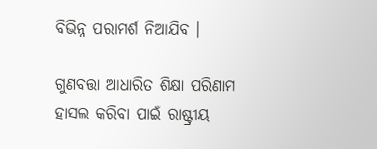ବିଭିନ୍ନ ପରାମର୍ଶ ନିଆଯିବ ।

ଗୁଣବତ୍ତା ଆଧାରିତ ଶିକ୍ଷା ପରିଣାମ ହାସଲ କରିବା ପାଇଁ ରାଷ୍ଟ୍ରୀୟ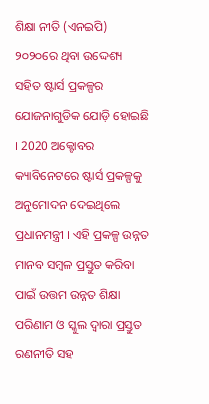ଶିକ୍ଷା ନୀତି (ଏନଇପି) ୨୦୨୦ରେ ଥିବା ଉଦ୍ଦେଶ୍ୟ ସହିତ ଷ୍ଟାର୍ସ ପ୍ରକଳ୍ପର ଯୋଜନାଗୁଡିକ ଯୋଡ଼ି ହୋଇଛି । 2020 ଅକ୍ଟୋବର କ୍ୟାବିନେଟରେ ଷ୍ଟାର୍ସ ପ୍ରକଳ୍ପକୁ ଅନୁମୋଦନ ଦେଇଥିଲେ ପ୍ରଧାନମନ୍ତ୍ରୀ । ଏହି ପ୍ରକଳ୍ପ ଉନ୍ନତ ମାନବ ସମ୍ବଳ ପ୍ରସ୍ତୁତ କରିବା ପାଇଁ ଉତ୍ତମ ଉନ୍ନତ ଶିକ୍ଷା ପରିଣାମ ଓ ସ୍କୁଲ ଦ୍ବାରା ପ୍ରସ୍ତୁତ ରଣନୀତି ସହ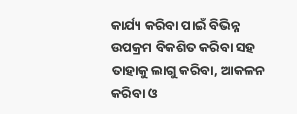କାର୍ଯ୍ୟ କରିବା ପାଇଁ ବିଭିନ୍ନ ଉପକ୍ରମ ବିକଶିତ କରିବା ସହ ତାହାକୁ ଲାଗୁ କରିବା, ଆକଳନ କରିବା ଓ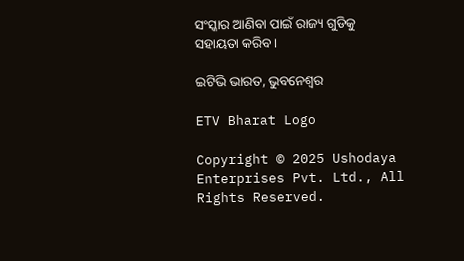ସଂସ୍କାର ଆଣିବା ପାଇଁ ରାଜ୍ୟ ଗୁଡିକୁ ସହାୟତା କରିବ ।

ଇଟିଭି ଭାରତ, ଭୁବନେଶ୍ବର

ETV Bharat Logo

Copyright © 2025 Ushodaya Enterprises Pvt. Ltd., All Rights Reserved.